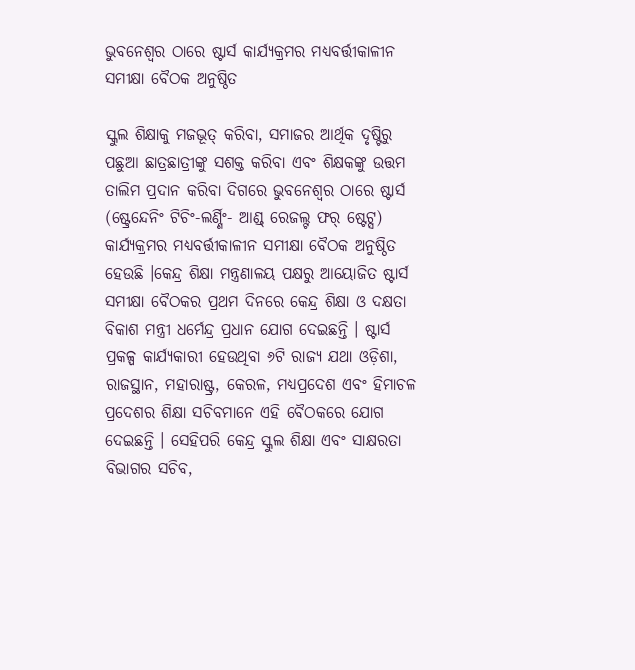ଭୁବନେଶ୍ୱର ଠାରେ ଷ୍ଟାର୍ସ କାର୍ଯ୍ୟକ୍ରମର ମଧ୍ୟବର୍ତ୍ତୀକାଳୀନ ସମୀକ୍ଷା ବୈଠକ ଅନୁଷ୍ଠିତ

ସ୍କୁଲ ଶିକ୍ଷାକୁ ମଜଭୂତ୍ କରିବା, ସମାଜର ଆର୍ଥିକ ଦୃଷ୍ଟିରୁ ପଛୁଆ ଛାତ୍ରଛାତ୍ରୀଙ୍କୁ ସଶକ୍ତ କରିବା ଏବଂ ଶିକ୍ଷକଙ୍କୁ ଉତ୍ତମ ତାଲିମ ପ୍ରଦାନ କରିବା ଦିଗରେ ଭୁବନେଶ୍ୱର ଠାରେ ଷ୍ଟାର୍ସ (ଷ୍ଟ୍ରେନ୍ଦେନିଂ ଟିଚିଂ-ଲର୍ଣ୍ଣିଂ- ଆଣ୍ଡ୍ ରେଜଲ୍ଟ ଫର୍ ଷ୍ଟେଟ୍ସ) କାର୍ଯ୍ୟକ୍ରମର ମଧ୍ୟବର୍ତ୍ତୀକାଳୀନ ସମୀକ୍ଷା ବୈଠକ ଅନୁଷ୍ଠିତ ହେଉଛି ।କେନ୍ଦ୍ର ଶିକ୍ଷା ମନ୍ତ୍ରଣାଳୟ ପକ୍ଷରୁ ଆୟୋଜିତ ଷ୍ଟାର୍ସ ସମୀକ୍ଷା ବୈଠକର ପ୍ରଥମ ଦିନରେ କେନ୍ଦ୍ର ଶିକ୍ଷା ଓ ଦକ୍ଷତା ବିକାଶ ମନ୍ତ୍ରୀ ଧର୍ମେନ୍ଦ୍ର ପ୍ରଧାନ ଯୋଗ ଦେଇଛନ୍ତି । ଷ୍ଟାର୍ସ ପ୍ରକଳ୍ପ କାର୍ଯ୍ୟକାରୀ ହେଉଥିବା ୬ଟି ରାଜ୍ୟ ଯଥା ଓଡ଼ିଶା, ରାଜସ୍ଥାନ, ମହାରାଷ୍ଟ୍ର, କେରଳ, ମଧ୍ୟପ୍ରଦେଶ ଏବଂ ହିମାଚଳ ପ୍ରଦେଶର ଶିକ୍ଷା ସଚିବମାନେ ଏହି ବୈଠକରେ ଯୋଗ ଦେଇଛନ୍ତି । ସେହିପରି କେନ୍ଦ୍ର ସ୍କୁଲ ଶିକ୍ଷା ଏବଂ ସାକ୍ଷରତା ବିଭାଗର ସଚିବ,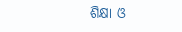ଶିକ୍ଷା ଓ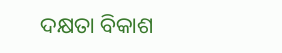ଦକ୍ଷତା ବିକାଶ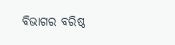ବିଭାଗର ବରିଷ୍ଠ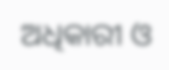ଅଧିକାରୀ ଓ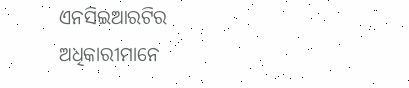ଏନସିଇଆରଟିର ଅଧିକାରୀମାନେ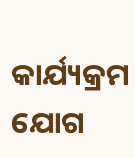କାର୍ଯ୍ୟକ୍ରମ ଯୋଗ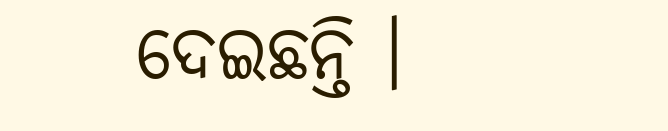ଦେଇଛନ୍ତି ।